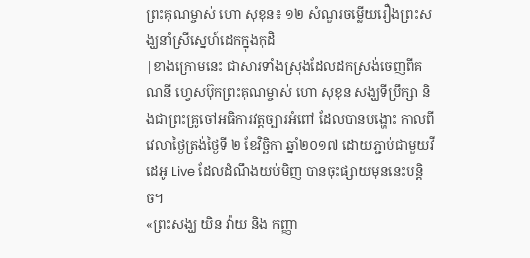ព្រះគុណម្ចាស់ ហោ សុខុន៖ ១២ សំណួរចម្លើយរឿងព្រះសង្ឃនាំស្រីស្នេហ៍ដេកក្នុងកុដិ
|ខាងក្រោមនេះ ជាសារទាំងស្រុងដែលដកស្រង់ចេញពីគណនី ហ្វេសប៊ុកព្រះគុណម្ចាស់ ហោ សុខុន សង្ឃទីប្រឹក្សា និងជាព្រះគ្រូចៅអធិការវត្តច្បារអំពៅ ដែលបានបង្ហោះ កាលពីវេលាថ្ងៃត្រង់ថ្ងៃទី ២ ខែវិច្ឆិកា ឆ្នាំ២០១៧ ដោយភ្ជាប់ជាមួយវីដេអូ Live ដែលដំណឹងយប់មិញ បានចុះផ្សាយមុននេះបន្តិច។
«ព្រះសង្ឃ យិន វ៉ាយ និង កញ្ញា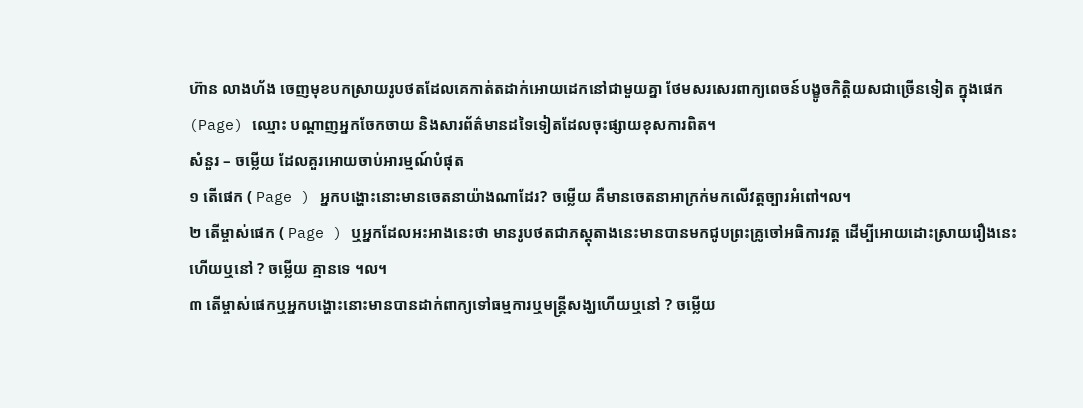ហ៊ាន លាងហ័ង ចេញមុខបកស្រាយរូបថតដែលគេកាត់តដាក់អោយដេកនៅជាមួយគ្នា ថែមសរសេរពាក្យពេចន៍បង្ខូចកិត្តិយសជាច្រើនទៀត ក្នុងផេក (Page) ឈ្មោះ បណ្តាញអ្នកចែកចាយ និងសារព័ត៌មានដទៃទៀតដែលចុះផ្សាយខុសការពិត។
សំនួរ – ចម្លើយ ដែលគួរអោយចាប់អារម្មណ៍បំផុត
១ តើផេក ( Page ) អ្នកបង្ហោះនោះមានចេតនាយ៉ាងណាដែរ? ចម្លើយ គឺមានចេតនាអាក្រក់មកលើវត្តច្បារអំពៅ។ល។
២ តើម្ចាស់ផេក ( Page ) ឬអ្នកដែលអះអាងនេះថា មានរូបថតជាភស្តុតាងនេះមានបានមកជូបព្រះគ្រូចៅអធិការវត្ត ដើម្បីអោយដោះស្រាយរឿងនេះហើយឬនៅ ? ចម្លើយ គ្មានទេ ។ល។
៣ តើម្ចាស់ផេកឬអ្នកបង្ហោះនោះមានបានដាក់ពាក្យទៅធម្មការឬមន្ត្រីសង្ឃហើយឬនៅ ? ចម្លើយ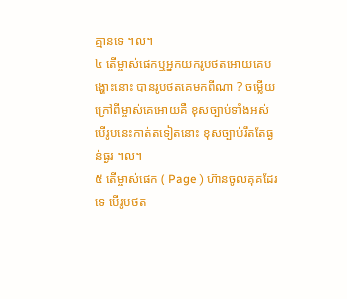គ្មានទេ ។ល។
៤ តើម្ចាស់ផេកឬអ្នកយករូបថតអោយគេបង្ហោះនោះ បានរូបថតគេមកពីណា ? ចម្លើយ ក្រៅពីម្ចាស់គេអោយគឺ ខុសច្បាប់ទាំងអស់ បើរូបនេះកាត់តទៀតនោះ ខុសច្បាប់រឹតតែធ្ងន់ធ្ងរ ។ល។
៥ តើម្ចាស់ផេក ( Page ) ហ៊ានចូលគុគដែរទេ បើរូបថត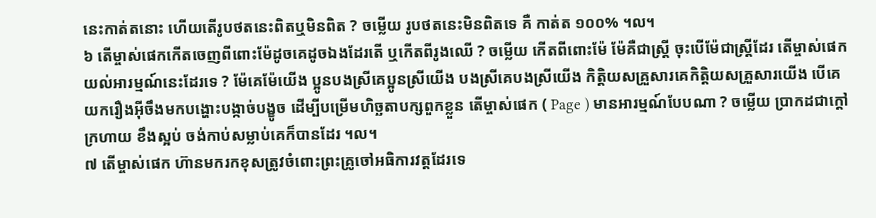នេះកាត់តនោះ ហើយតើរូបថតនេះពិតឬមិនពិត ? ចម្លើយ រូបថតនេះមិនពិតទេ គឺ កាត់ត ១០០% ។ល។
៦ តើម្ចាស់ផេកកើតចេញពីពោះម៉ែដូចគេដូចឯងដែរតើ ឬកើតពីរូងឈើ ? ចម្លើយ កើតពីពោះម៉ែ ម៉ែគឺជាស្ត្រី ចុះបើម៉ែជាស្ត្រីដែរ តើម្ចាស់ផេកយល់អារម្មណ៍នេះដែរទេ ? ម៉ែគេម៉ែយើង ប្អូនបងស្រីគេប្អូនស្រីយើង បងស្រីគេបងស្រីយើង កិត្តិយសគ្រួសារគេកិត្តិយសគ្រួសារយើង បើគេយករឿងអ៊ីចឹងមកបង្ហោះបង្កាច់បង្ខូច ដើម្បីបម្រើមហិច្ឆតាបក្សពួកខ្លួន តើម្ចាស់ផេក ( Page ) មានអារម្មណ៍បែបណា ? ចម្លើយ ប្រាកដជាក្តៅក្រហាយ ខឹងស្អប់ ចង់កាប់សម្លាប់គេក៏បានដែរ ។ល។
៧ តើម្ចាស់ផេក ហ៊ានមករកខុសត្រូវចំពោះព្រះគ្រូចៅអធិការវត្តដែរទេ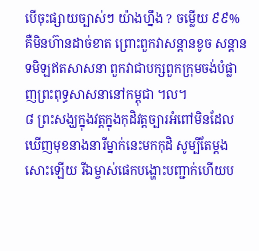បើចុះផ្សាយច្បាស់ៗ យ៉ាងហ្នឹង ? ចម្លើយ ៩៩% គឺមិនហ៊ានដាច់ខាត ព្រោះពួកវាសន្តានខូច សន្តានទមិឡឥតសាសនា ពួកវាជាបក្សពួកក្រុមចង់បំផ្លាញព្រះពុទ្ធសាសនានៅកម្ពុជា ។ល។
៨ ព្រះសង្ឃក្នុងវត្តក្នុងកុដិវត្តច្បារអំពៅមិនដែលឃើញមុខនាងនារីម្នាក់នេះមកកុដិ សូម្បីតែម្តងសោះឡើយ រីឯម្ចាស់ផេកបង្ហោះបញ្ជាក់ហើយប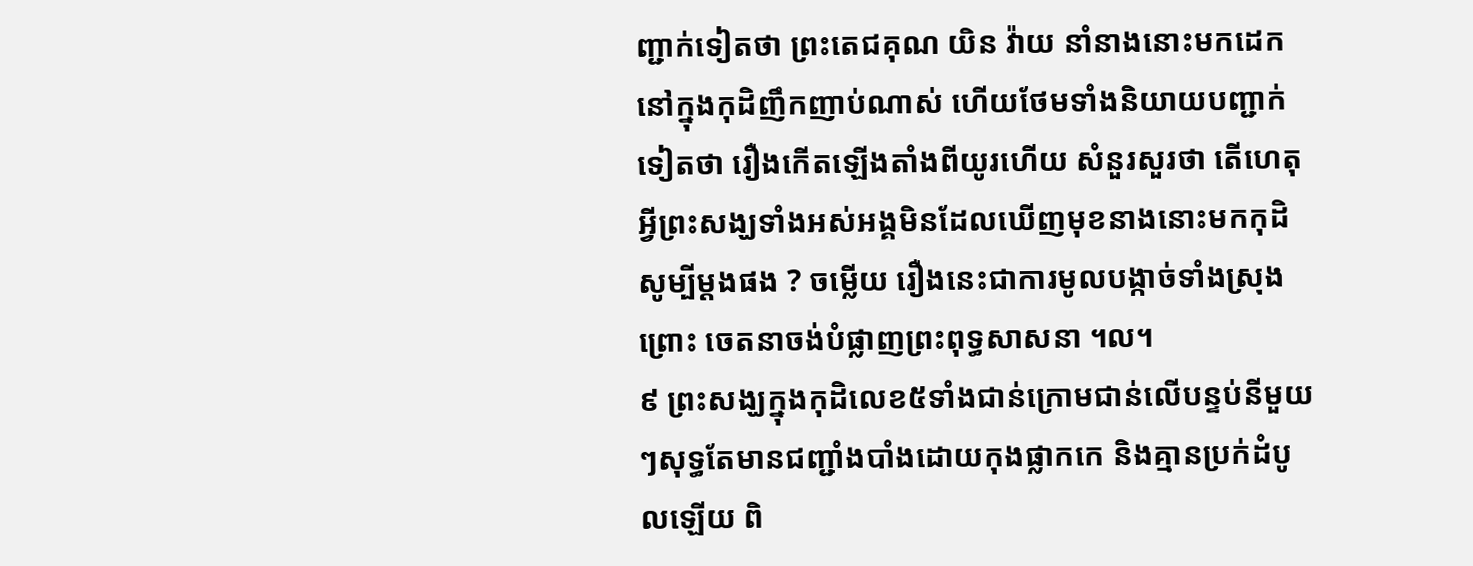ញ្ជាក់ទៀតថា ព្រះតេជគុណ យិន វ៉ាយ នាំនាងនោះមកដេកនៅក្នុងកុដិញឹកញាប់ណាស់ ហើយថែមទាំងនិយាយបញ្ជាក់ទៀតថា រឿងកើតឡើងតាំងពីយូរហើយ សំនួរសួរថា តើហេតុអ្វីព្រះសង្ឃទាំងអស់អង្គមិនដែលឃើញមុខនាងនោះមកកុដិសូម្បីម្តងផង ? ចម្លើយ រឿងនេះជាការមូលបង្កាច់ទាំងស្រុង ព្រោះ ចេតនាចង់បំផ្លាញព្រះពុទ្ធសាសនា ។ល។
៩ ព្រះសង្ឃក្នុងកុដិលេខ៥ទាំងជាន់ក្រោមជាន់លើបន្ទប់នីមួយៗសុទ្ធតែមានជញ្ជាំងបាំងដោយកុងផ្លាកកេ និងគ្មានប្រក់ដំបូលឡើយ ពិ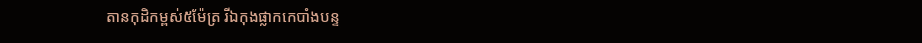តានកុដិកម្ពស់៥ម៉ែត្រ រីឯកុងផ្លាកកេបាំងបន្ទ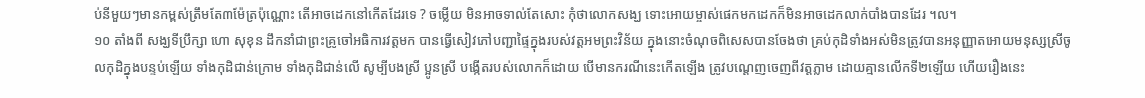ប់នីមួយៗមានកម្ពស់ត្រឹមតែ៣ម៉ែត្រប៉ុណ្ណោះ តើអាចដេកនៅកើតដែរទេ ? ចម្លើយ មិនអាចទាល់តែសោះ កុំថាលោកសង្ឃ ទោះអោយម្ចាស់ផេកមកដេកក៏មិនអាចដេកលាក់បាំងបានដែរ ។ល។
១០ តាំងពី សង្ឃទីប្រឹក្សា ហោ សុខុន ដឹកនាំជាព្រះគ្រូចៅអធិការវត្តមក បានធ្វើសៀវភៅបញ្ជាផ្ទៃក្នុងរបស់វត្តអមព្រះវិន័យ ក្នុងនោះចំណុចពិសេសបានចែងថា គ្រប់កុដិទាំងអស់មិនត្រូវបានអនុញ្ញាតអោយមនុស្សស្រីចូលកុដិក្នុងបន្ទប់ឡើយ ទាំងកុដិជាន់ក្រោម ទាំងកុដិជាន់លើ សូម្បីបងស្រី ប្អូនស្រី បង្កើតរបស់លោកក៏ដោយ បើមានករណីនេះកើតឡើង ត្រូវបណ្តេញចេញពីវត្តភ្លាម ដោយគ្មានលើកទី២ឡើយ ហើយរឿងនេះ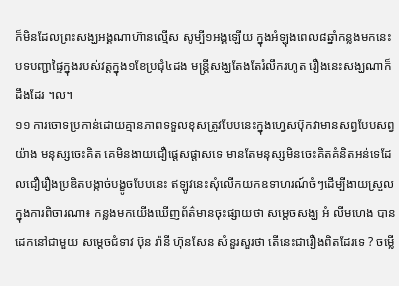ក៏មិនដែលព្រះសង្ឃអង្គណាហ៊ានល្មើស សូម្បី១អង្គឡើយ ក្នុងអំឡុងពេល៨ឆ្នាំកន្លងមកនេះ បទបញ្ជាផ្ទៃក្នុងរបស់វត្តក្នុង១ខែប្រជុំ៤ដង មន្ត្រីសង្ឃតែងតែរំលឹករហូត រឿងនេះសង្ឃណាក៏ដឹងដែរ ។ល។
១១ ការចោទប្រកាន់ដោយគ្មានភាពទទួលខុសត្រូវបែបនេះក្នុងហ្វេសប៊ុកវាមានសព្វបែបសព្វយ៉ាង មនុស្សចេះគិត គេមិនងាយជឿផ្តេសផ្តាសទេ មានតែមនុស្សមិនចេះគិតគំនិតអន់ទេដែលជឿរឿងប្រឌិតបង្កាច់បង្ខូចបែបនេះ ឥឡូវនេះសុំលើកយកឧទាហរណ៍ចំៗដើម្បីងាយស្រួលក្នុងការពិចារណា៖ កន្លងមកយើងឃើញព័ត៌មានចុះផ្សាយថា សម្តេចសង្ឃ អំ លីមហេង បានដេកនៅជាមួយ សម្តេចជំទាវ ប៊ុន រ៉ានី ហ៊ុនសែន សំនួរសួរថា តើនេះជារឿងពិតដែរទេ ? ចម្លើ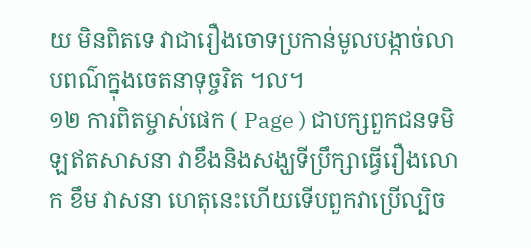យ មិនពិតទេ វាជារឿងចោទប្រកាន់មូលបង្កាច់លាបពណ៌ក្នុងចេតនាទុច្ចរិត ។ល។
១២ ការពិតម្ចាស់ផេក ( Page ) ជាបក្សពួកជនទមិឡឥតសាសនា វាខឹងនិងសង្ឃទីប្រឹក្សាធ្វើរឿងលោក ខឹម វាសនា ហេតុនេះហើយទើបពួកវាប្រើល្បិច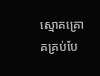ស្មោគគ្រោគគ្រប់បែ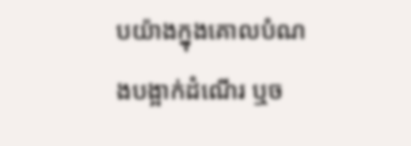បយ៉ាងក្នុងគោលបំណងបង្អាក់ដំណើរ ឬច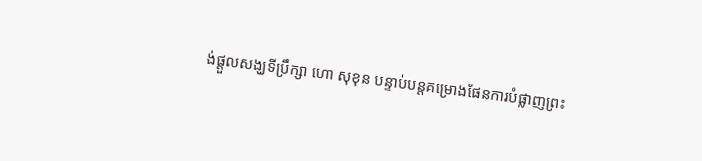ង់ផ្តួលសង្ឃទីប្រឹក្សា ហោ សុខុន បន្ទាប់បន្តគម្រោងផែនការបំផ្លាញព្រះ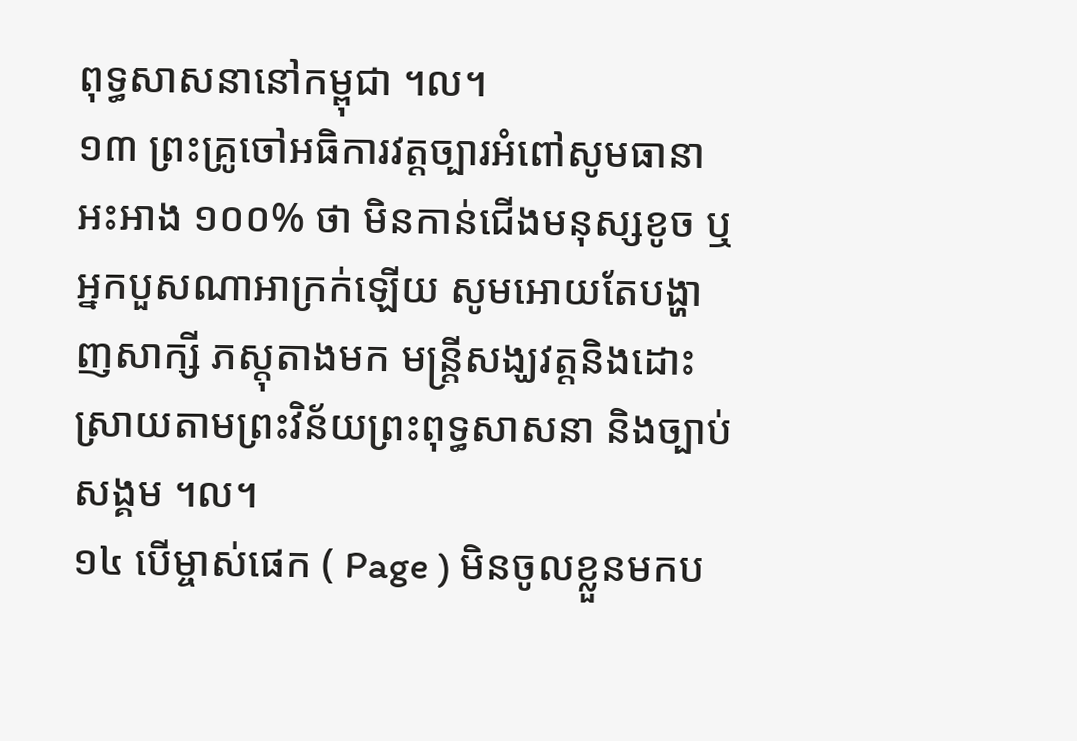ពុទ្ធសាសនានៅកម្ពុជា ។ល។
១៣ ព្រះគ្រូចៅអធិការវត្តច្បារអំពៅសូមធានាអះអាង ១០០% ថា មិនកាន់ជើងមនុស្សខូច ឬអ្នកបួសណាអាក្រក់ឡើយ សូមអោយតែបង្ហាញសាក្សី ភស្តុតាងមក មន្ត្រីសង្ឃវត្តនិងដោះស្រាយតាមព្រះវិន័យព្រះពុទ្ធសាសនា និងច្បាប់សង្គម ។ល។
១៤ បើម្ចាស់ផេក ( Page ) មិនចូលខ្លួនមកប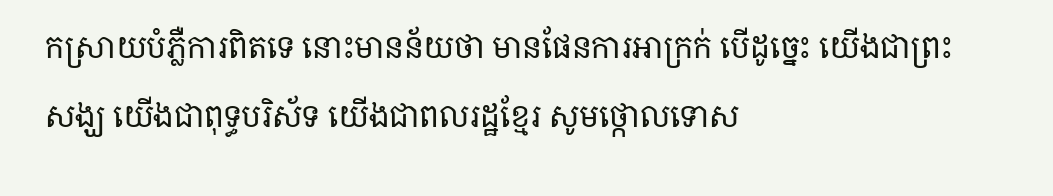កស្រាយបំភ្លឺការពិតទេ នោះមានន័យថា មានផែនការអាក្រក់ បើដូច្នេះ យើងជាព្រះសង្ឃ យើងជាពុទ្ធបរិស័ទ យើងជាពលរដ្ឋខ្មែរ សូមថ្កោលទោស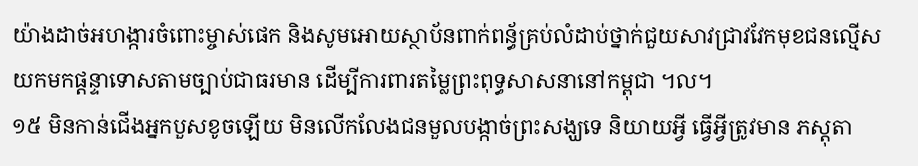យ៉ាងដាច់អហង្ការចំពោះម្ចាស់ផេក និងសូមអោយស្ថាប័នពាក់ពន្ធ័គ្រប់លំដាប់ថ្នាក់ជួយសាវជ្រាវវែកមុខជនល្មើសយកមកផ្តន្ទាទោសតាមច្បាប់ជាធរមាន ដើម្បីការពារតម្លៃព្រះពុទ្ធសាសនានៅកម្ពុជា ។ល។
១៥ មិនកាន់ជើងអ្នកបួសខូចឡើយ មិនលើកលែងជនមួលបង្កាច់ព្រះសង្ឃទេ និយាយអ្វី ធ្វើអ្វីត្រូវមាន ភស្តុតា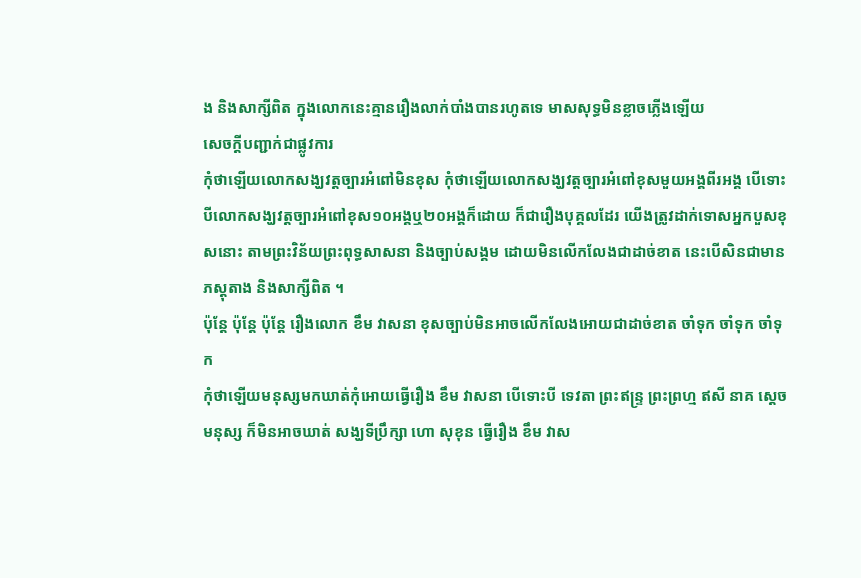ង និងសាក្សីពិត ក្នុងលោកនេះគ្មានរឿងលាក់បាំងបានរហូតទេ មាសសុទ្ធមិនខ្លាចភ្លើងឡើយ
សេចក្តីបញ្ជាក់ជាផ្លូវការ
កុំថាឡើយលោកសង្ឃវត្តច្បារអំពៅមិនខុស កុំថាឡើយលោកសង្ឃវត្តច្បារអំពៅខុសមួយអង្គពីរអង្គ បើទោះបីលោកសង្ឃវត្តច្បារអំពៅខុស១០អង្គឬ២០អង្គក៏ដោយ ក៏ជារឿងបុគ្គលដែរ យើងត្រូវដាក់ទោសអ្នកបួសខុសនោះ តាមព្រះវិន័យព្រះពុទ្ធសាសនា និងច្បាប់សង្គម ដោយមិនលើកលែងជាដាច់ខាត នេះបើសិនជាមានភស្តុតាង និងសាក្សីពិត ។
ប៉ុន្តែ ប៉ុន្តែ ប៉ុន្តែ រឿងលោក ខឹម វាសនា ខុសច្បាប់មិនអាចលើកលែងអោយជាដាច់ខាត ចាំទុក ចាំទុក ចាំទុក
កុំថាឡើយមនុស្សមកឃាត់កុំអោយធ្វើរឿង ខឹម វាសនា បើទោះបី ទេវតា ព្រះឥន្ទ្រ ព្រះព្រហ្ម ឥសី នាគ ស្តេចមនុស្ស ក៏មិនអាចឃាត់ សង្ឃទីប្រឹក្សា ហោ សុខុន ធ្វើរឿង ខឹម វាស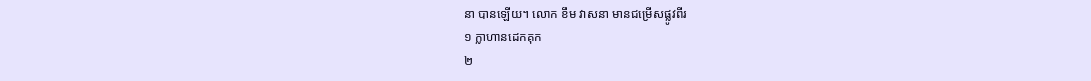នា បានឡើយ។ លោក ខឹម វាសនា មានជម្រើសផ្លូវពីរ
១ ក្លាហានដេកគុក
២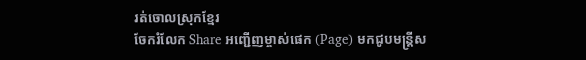រត់ចោលស្រុកខ្មែរ
ចែករំលែក Share អញ្ជើញម្ចាស់ផេក (Page) មកជូបមន្ត្រីស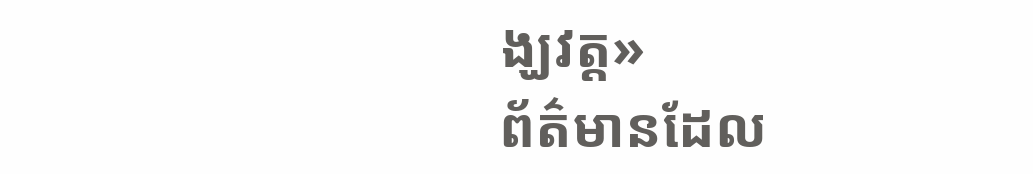ង្ឃវត្ត»
ព័ត៌មានដែល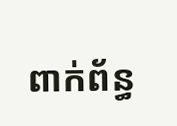ពាក់ព័ន្ធ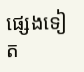ផ្សេងទៀត